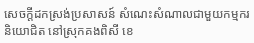សេចក្តីដកស្រង់ប្រសាសន៍ សំណេះសំណាលជាមួយកម្មករ និយោជិត នៅស្រុកគងពិសី ខេ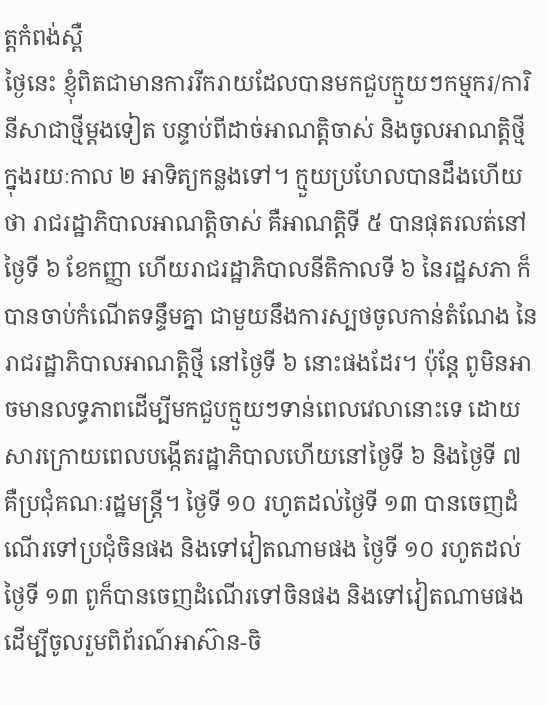ត្តកំពង់ស្ពឺ
ថ្ងៃនេះ ខ្ញុំពិតជាមានការរីករាយដែលបានមកជួបក្មួយៗកម្មករ/ការិនីសាជាថ្មីម្ដងទៀត បន្ទាប់ពីដាច់អាណត្តិចាស់ និងចូលអាណត្តិថ្មីក្នុងរយៈកាល ២ អាទិត្យកន្លងទៅ។ ក្មួយប្រហែលបានដឹងហើយថា រាជរដ្ឋាភិបាលអាណត្តិចាស់ គឺអាណត្តិទី ៥ បានផុតរលត់នៅថ្ងៃទី ៦ ខែកញ្ញា ហើយរាជរដ្ឋាភិបាលនីតិកាលទី ៦ នៃរដ្ឋសភា ក៏បានចាប់កំណើតទន្ទឹមគ្នា ជាមួយនឹងការស្បថចូលកាន់តំណែង នៃរាជរដ្ឋាភិបាលអាណត្តិថ្មី នៅថ្ងៃទី ៦ នោះផងដែរ។ ប៉ុន្តែ ពូមិនអាចមានលទ្ធភាពដើម្បីមកជួបក្មួយៗទាន់ពេលវេលានោះទេ ដោយសារក្រោយពេលបង្កើតរដ្ឋាភិបាលហើយនៅថ្ងៃទី ៦ និងថ្ងៃទី ៧ គឺប្រជុំគណៈរដ្ឋមន្រ្តី។ ថ្ងៃទី ១០ រហូតដល់ថ្ងៃទី ១៣ បានចេញដំណើរទៅប្រជុំចិនផង និងទៅវៀតណាមផង ថ្ងៃទី ១០ រហូតដល់ថ្ងៃទី ១៣ ពូក៏បានចេញដំណើរទៅចិនផង និងទៅវៀតណាមផង ដើម្បីចូលរួមពិព័រណ៍អាស៊ាន-ចិ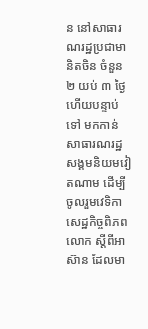ន នៅសាធារណរដ្ឋប្រជាមានិតចិន ចំនួន ២ យប់ ៣ ថ្ងៃ ហើយបន្ទាប់ទៅ មកកាន់សាធារណរដ្ឋសង្គមនិយមវៀតណាម ដើម្បីចូលរួមវេទិកាសេដ្ឋកិច្ចពិភពលោក ស្ដីពីអាស៊ាន ដែលមា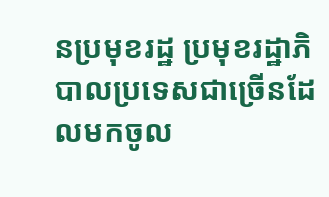នប្រមុខរដ្ឋ ប្រមុខរដ្ឋាភិបាលប្រទេសជាច្រើនដែលមកចូល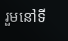រួមនៅទី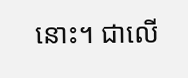នោះ។ ជាលើ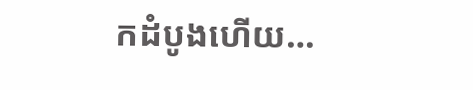កដំបូងហើយ…